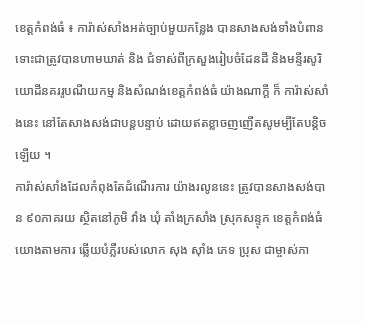ខេត្តកំពង់ធំ ៖ ការ៉ាស់សាំងអត់ច្បាប់មួយកន្លែង បានសាងសង់ទាំងបំពាន ទោះជាត្រូវបានហាមឃាត់ និង ជំទាស់ពីក្រសួងរៀបចំដែនដី និងមន្ទីរសូរិយោដីនគររូបណីយកម្ម និងសំណង់ខេត្តកំពង់ធំ យ៉ាងណាក្តី ក៏ ការ៉ាស់សាំងនេះ នៅតែសាងសង់ជាបន្តបន្ទាប់ ដោយឥតខ្លាចញញើតសូមម្បីតែបន្តិចឡើយ ។
ការ៉ាស់សាំងដែលកំពុងតែដំណើរការ យ៉ាងរលូននេះ ត្រូវបានសាងសង់បាន ៩០ភាគរយ ស្ថិតនៅភូមិ វាំង ឃុំ តាំងក្រសាំង ស្រុកសន្ទុក ខេត្តកំពង់ធំ យោងតាមការ ឆ្លើយបំភ្លឺរបស់លោក សុង ស៊ាំង ភេទ ប្រុស ជាម្ចាស់កា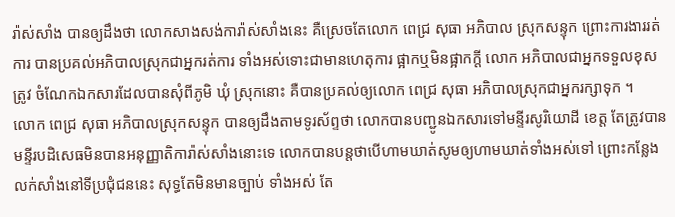រ៉ាស់សាំង បានឲ្យដឹងថា លោកសាងសង់ការ៉ាស់សាំងនេះ គឺស្រេចតែលោក ពេជ្រ សុធា អភិបាល ស្រុកសន្ទុក ព្រោះការងាររត់ការ បានប្រគល់អភិបាលស្រុកជាអ្នករត់ការ ទាំងអស់ទោះជាមានហេតុការ ផ្អាកឬមិនផ្អាកក្តី លោក អភិបាលជាអ្នកទទួលខុសត្រូវ ចំណែកឯកសារដែលបានសុំពីភូមិ ឃុំ ស្រុកនោះ គឺបានប្រគល់ឲ្យលោក ពេជ្រ សុធា អភិបាលស្រុកជាអ្នករក្សាទុក ។
លោក ពេជ្រ សុធា អភិបាលស្រុកសន្ទុក បានឲ្យដឹងតាមទូរស័ព្ទថា លោកបានបញ្ជូនឯកសារទៅមន្ទីរសូរិយោដី ខេត្ត តែត្រូវបានមន្ទីរបដិសេធមិនបានអនុញ្ញាតិការ៉ាស់សាំងនោះទេ លោកបានបន្តថាបើហាមឃាត់សូមឲ្យហាមឃាត់ទាំងអស់ទៅ ព្រោះកន្លែងលក់សាំងនៅទីប្រជុំជននេះ សុទ្ធតែមិនមានច្បាប់ ទាំងអស់ តែ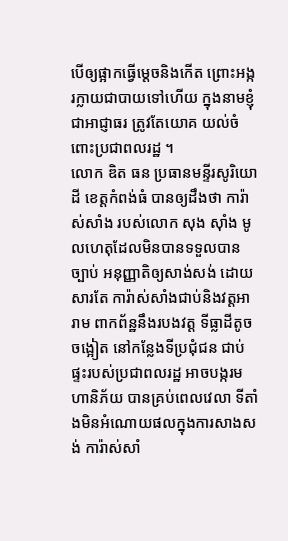បើឲ្យផ្អាកធ្វើម្តេចនិងកើត ព្រោះអង្ករក្លាយជាបាយទៅហើយ ក្នុងនាមខ្ញុំជាអាជ្ញាធរ ត្រូវតែយោគ យល់ចំពោះប្រជាពលរដ្ឋ ។
លោក ឌិត ធន ប្រធានមន្ទីរសូរិយោដី ខេត្តកំពង់ធំ បានឲ្យដឹងថា ការ៉ាស់សាំង របស់លោក សុង ស៊ាំង មូលហេតុដែលមិនបានទទួលបានច្បាប់ អនុញ្ញាតិឲ្យសាង់សង់ ដោយសារតែ ការ៉ាស់សាំងជាប់និងវត្តអារាម ពាកព័ន្ឋនឹងរបងវត្ត ទីធ្លាដីតូចចង្អៀត នៅកន្លែងទីប្រជុំជន ជាប់ផ្ទះរបស់ប្រជាពលរដ្ឋ អាចបង្ករមហានិភ័យ បានគ្រប់ពេលវេលា ទីតាំងមិនអំណោយផលក្នុងការសាងសង់ ការ៉ាស់សាំ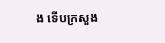ង ទើបក្រសួង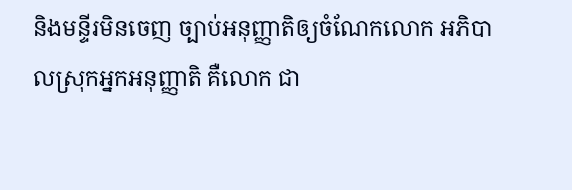និងមន្ទីរមិនចេញ ច្បាប់អនុញ្ញាតិឲ្យចំណែកលោក អភិបាលស្រុកអ្នកអនុញ្ញាតិ គឺលោក ជា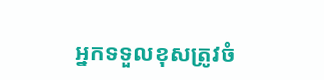អ្នកទទួលខុសត្រូវចំ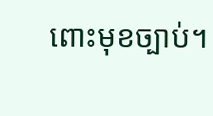ពោះមុខច្បាប់។